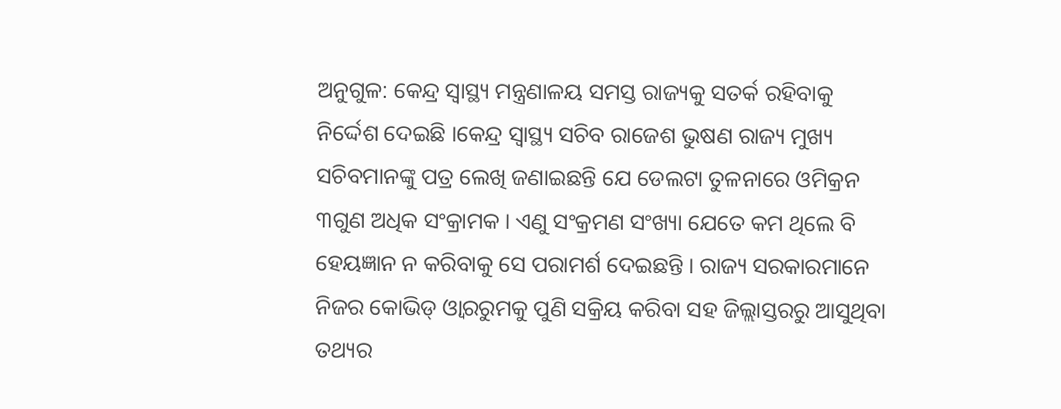ଅନୁଗୁଳ: କେନ୍ଦ୍ର ସ୍ୱାସ୍ଥ୍ୟ ମନ୍ତ୍ରଣାଳୟ ସମସ୍ତ ରାଜ୍ୟକୁ ସତର୍କ ରହିବାକୁ ନିର୍ଦ୍ଦେଶ ଦେଇଛି ।କେନ୍ଦ୍ର ସ୍ବାସ୍ଥ୍ୟ ସଚିବ ରାଜେଶ ଭୁଷଣ ରାଜ୍ୟ ମୁଖ୍ୟ ସଚିବମାନଙ୍କୁ ପତ୍ର ଲେଖି ଜଣାଇଛନ୍ତି ଯେ ଡେଲଟା ତୁଳନାରେ ଓମିକ୍ରନ ୩ଗୁଣ ଅଧିକ ସଂକ୍ରାମକ । ଏଣୁ ସଂକ୍ରମଣ ସଂଖ୍ୟା ଯେତେ କମ ଥିଲେ ବି ହେୟଜ୍ଞାନ ନ କରିବାକୁ ସେ ପରାମର୍ଶ ଦେଇଛନ୍ତି । ରାଜ୍ୟ ସରକାରମାନେ ନିଜର କୋଭିଡ୍ ଓ୍ବାରରୁମକୁ ପୁଣି ସକ୍ରିୟ କରିବା ସହ ଜିଲ୍ଲାସ୍ତରରୁ ଆସୁଥିବା ତଥ୍ୟର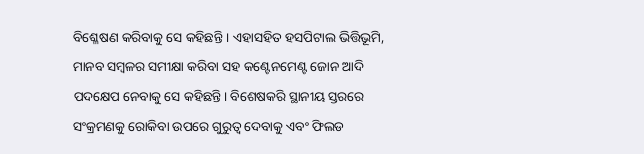ବିଶ୍ଳେଷଣ କରିବାକୁ ସେ କହିଛନ୍ତି । ଏହାସହିତ ହସପିଟାଲ ଭିତ୍ତିଭୂମି, ମାନବ ସମ୍ବଳର ସମୀକ୍ଷା କରିବା ସହ କଣ୍ଟେନମେଣ୍ଟ ଜୋନ ଆଦି ପଦକ୍ଷେପ ନେବାକୁ ସେ କହିଛନ୍ତି। ବିଶେଷକରି ସ୍ଥାନୀୟ ସ୍ତରରେ ସଂକ୍ରମଣକୁ ରୋକିବା ଉପରେ ଗୁରୁତ୍ବ ଦେବାକୁ ଏବଂ ଫିଲଡ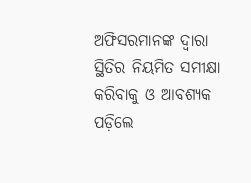ଅଫିସରମାନଙ୍କ ଦ୍ବାରା ସ୍ଥିତିର ନିୟମିତ ସମୀକ୍ଷା କରିବାକୁ ଓ ଆବଶ୍ୟକ ପଡ଼ିଲେ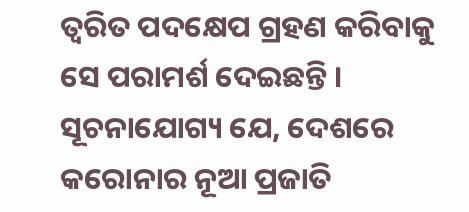ତ୍ବରିତ ପଦକ୍ଷେପ ଗ୍ରହଣ କରିବାକୁ ସେ ପରାମର୍ଶ ଦେଇଛନ୍ତି । ସୂଚନାଯୋଗ୍ୟ ଯେ, ଦେଶରେ କରୋନାର ନୂଆ ପ୍ରଜାତି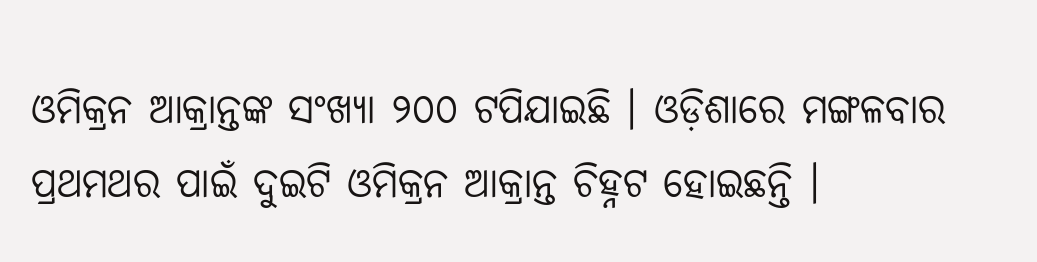ଓମିକ୍ରନ ଆକ୍ରାନ୍ତଙ୍କ ସଂଖ୍ୟା ୨୦୦ ଟପିଯାଇଛି । ଓଡ଼ିଶାରେ ମଙ୍ଗଳବାର ପ୍ରଥମଥର ପାଇଁ ଦୁଇଟି ଓମିକ୍ରନ ଆକ୍ରାନ୍ତ ଚିହ୍ନଟ ହୋଇଛନ୍ତି ।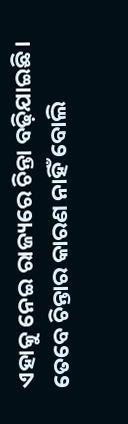ଏହାକୁ ନେଇ ରାଜ୍ୟରେ ଚିନ୍ତା ବଢ଼ିଯାଇଛି। ତେବେ ଚିନ୍ତାର କାରଣ ନାହିଁ ବୋଲି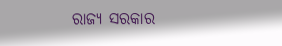ରାଜ୍ୟ ସରକାର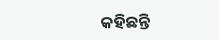କହିଛନ୍ତି